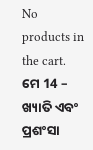No products in the cart.
ମେ 14 – ଖ୍ୟାତି ଏବଂ ପ୍ରଶଂସା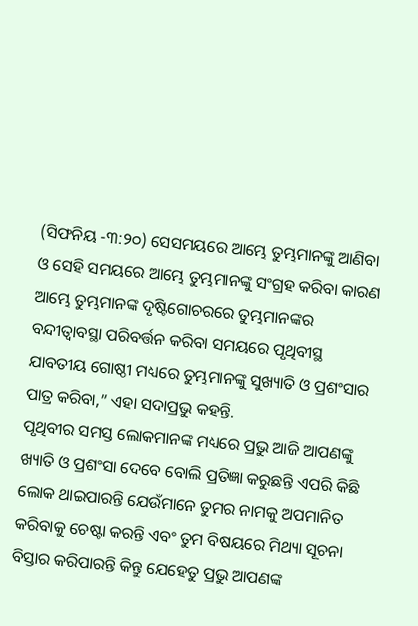(ସିଫନିୟ -୩:୨୦) ସେସମୟରେ ଆମ୍ଭେ ତୁମ୍ଭମାନଙ୍କୁ ଆଣିବା ଓ ସେହି ସମୟରେ ଆମ୍ଭେ ତୁମ୍ଭମାନଙ୍କୁ ସଂଗ୍ରହ କରିବା କାରଣ ଆମ୍ଭେ ତୁମ୍ଭମାନଙ୍କ ଦୃଷ୍ଟିଗୋଚରରେ ତୁମ୍ଭମାନଙ୍କର ବନ୍ଦୀତ୍ୱାବସ୍ଥା ପରିବର୍ତ୍ତନ କରିବା ସମୟରେ ପୃଥିବୀସ୍ଥ ଯାବତୀୟ ଗୋଷ୍ଠୀ ମଧ୍ୟରେ ତୁମ୍ଭମାନଙ୍କୁ ସୁଖ୍ୟାତି ଓ ପ୍ରଶଂସାର ପାତ୍ର କରିବା,” ଏହା ସଦାପ୍ରଭୁ କହନ୍ତି.
ପୃଥିବୀର ସମସ୍ତ ଲୋକମାନଙ୍କ ମଧ୍ୟରେ ପ୍ରଭୁ ଆଜି ଆପଣଙ୍କୁ ଖ୍ୟାତି ଓ ପ୍ରଶଂସା ଦେବେ ବୋଲି ପ୍ରତିଜ୍ଞା କରୁଛନ୍ତି ଏପରି କିଛି ଲୋକ ଥାଇପାରନ୍ତି ଯେଉଁମାନେ ତୁମର ନାମକୁ ଅପମାନିତ କରିବାକୁ ଚେଷ୍ଟା କରନ୍ତି ଏବଂ ତୁମ ବିଷୟରେ ମିଥ୍ୟା ସୂଚନା ବିସ୍ତାର କରିପାରନ୍ତି କିନ୍ତୁ ଯେହେତୁ ପ୍ରଭୁ ଆପଣଙ୍କ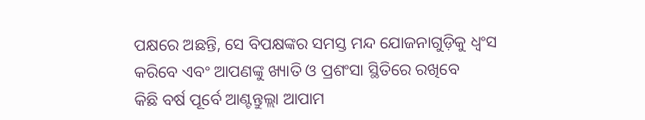ପକ୍ଷରେ ଅଛନ୍ତି, ସେ ବିପକ୍ଷଙ୍କର ସମସ୍ତ ମନ୍ଦ ଯୋଜନାଗୁଡ଼ିକୁ ଧ୍ୱଂସ କରିବେ ଏବଂ ଆପଣଙ୍କୁ ଖ୍ୟାତି ଓ ପ୍ରଶଂସା ସ୍ଥିତିରେ ରଖିବେ
କିଛି ବର୍ଷ ପୂର୍ବେ ଆଣ୍ଟନ୍ତୁଲ୍ଲା ଆପାମ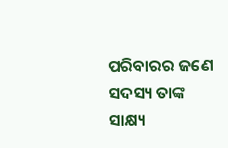ପରିବାରର ଜଣେ ସଦସ୍ୟ ତାଙ୍କ ସାକ୍ଷ୍ୟ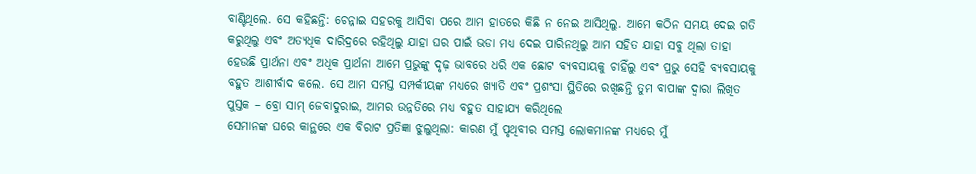ବାଣ୍ଟିଥିଲେ. ସେ କହିଛନ୍ତି: ଚେନ୍ନାଇ ସହରକୁ ଆସିବା ପରେ ଆମ ହାତରେ କିଛି ନ ନେଇ ଆସିଥିଲୁ. ଆମେ କଠିନ ସମୟ ଦେଇ ଗତି କରୁଥିଲୁ ଏବଂ ଅତ୍ୟଧିକ ଦାରିଦ୍ରରେ ରହିଥିଲୁ ଯାହା ଘର ପାଇଁ ଭଡା ମଧ୍ୟ ଦେଇ ପାରିନଥିଲୁ ଆମ ସହିତ ଯାହା ସବୁ ଥିଲା ତାହା ହେଉଛି ପ୍ରାର୍ଥନା ଏବଂ ଅଧିକ ପ୍ରାର୍ଥନା ଆମେ ପ୍ରଭୁଙ୍କୁ ଦୃଢ଼ ଭାବରେ ଧରି ଏକ ଛୋଟ ବ୍ୟବସାୟକୁ ଚାହିଁଲୁ ଏବଂ ପ୍ରଭୁ ସେହି ବ୍ୟବସାୟକୁ ବହୁତ ଆଶୀର୍ବାଦ କଲେ. ସେ ଆମ ସମସ୍ତ ସମ୍ପର୍କୀୟଙ୍କ ମଧ୍ୟରେ ଖ୍ୟାତି ଏବଂ ପ୍ରଶଂସା ସ୍ଥିତିରେ ରଖିଛନ୍ତି ତୁମ ବାପାଙ୍କ ଦ୍ୱାରା ଲିଖିତ ପୁସ୍ତକ – ବ୍ରୋ ସାମ୍ ଜେବାଦୁରାଇ, ଆମର ଉନ୍ନତିରେ ମଧ୍ୟ ବହୁତ ସାହାଯ୍ୟ କରିଥିଲେ
ସେମାନଙ୍କ ଘରେ କାନ୍ଥରେ ଏକ ବିରାଟ ପ୍ରତିଜ୍ଞା ଝୁଲୁଥିଲା: କାରଣ ମୁଁ ପୃଥିବୀର ସମସ୍ତ ଲୋକମାନଙ୍କ ମଧ୍ୟରେ ମୁଁ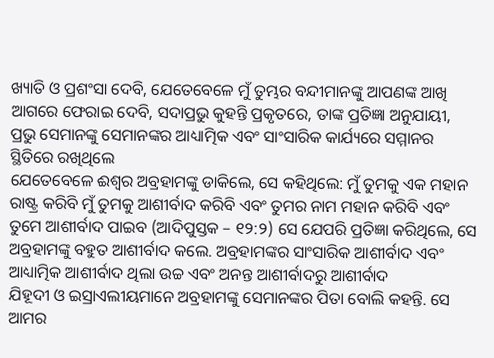ଖ୍ୟାତି ଓ ପ୍ରଶଂସା ଦେବି, ଯେତେବେଳେ ମୁଁ ତୁମ୍ଭର ବନ୍ଦୀମାନଙ୍କୁ ଆପଣଙ୍କ ଆଖି ଆଗରେ ଫେରାଇ ଦେବି, ସଦାପ୍ରଭୁ କୁହନ୍ତି ପ୍ରକୃତରେ, ତାଙ୍କ ପ୍ରତିଜ୍ଞା ଅନୁଯାୟୀ, ପ୍ରଭୁ ସେମାନଙ୍କୁ ସେମାନଙ୍କର ଆଧ୍ୟାତ୍ମିକ ଏବଂ ସାଂସାରିକ କାର୍ଯ୍ୟରେ ସମ୍ମାନର ସ୍ଥିତିରେ ରଖିଥିଲେ
ଯେତେବେଳେ ଈଶ୍ବର ଅବ୍ରହାମଙ୍କୁ ଡାକିଲେ, ସେ କହିଥିଲେ: ମୁଁ ତୁମକୁ ଏକ ମହାନ ରାଷ୍ଟ୍ର କରିବି ମୁଁ ତୁମକୁ ଆଶୀର୍ବାଦ କରିବି ଏବଂ ତୁମର ନାମ ମହାନ କରିବି ଏବଂ ତୁମେ ଆଶୀର୍ବାଦ ପାଇବ (ଆଦିପୁସ୍ତକ – ୧୨:୨) ସେ ଯେପରି ପ୍ରତିଜ୍ଞା କରିଥିଲେ, ସେ ଅବ୍ରହାମଙ୍କୁ ବହୁତ ଆଶୀର୍ବାଦ କଲେ. ଅବ୍ରହାମଙ୍କର ସାଂସାରିକ ଆଶୀର୍ବାଦ ଏବଂ ଆଧ୍ୟାତ୍ମିକ ଆଶୀର୍ବାଦ ଥିଲା ଉଚ୍ଚ ଏବଂ ଅନନ୍ତ ଆଶୀର୍ବାଦରୁ ଆଶୀର୍ବାଦ
ଯିହୂଦୀ ଓ ଇସ୍ରାଏଲୀୟମାନେ ଅବ୍ରହାମଙ୍କୁ ସେମାନଙ୍କର ପିତା ବୋଲି କହନ୍ତି. ସେ ଆମର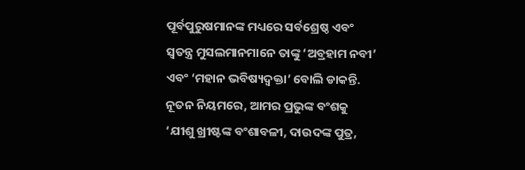ପୂର୍ବପୁରୁଷମାନଙ୍କ ମଧ୍ୟରେ ସର୍ବଶ୍ରେଷ୍ଠ ଏବଂ ସ୍ୱତନ୍ତ୍ର ମୁସଲମାନମାନେ ତାଙ୍କୁ ‘ଅବ୍ରହାମ ନବୀ’ ଏବଂ ‘ମହାନ ଭବିଷ୍ୟଦ୍ବକ୍ତା’ ବୋଲି ଡାକନ୍ତି.
ନୂତନ ନିୟମରେ, ଆମର ପ୍ରଭୁଙ୍କ ବଂଶକୁ ‘ଯୀଶୁ ଖ୍ରୀଷ୍ଟଙ୍କ ବଂଶାବଳୀ, ଦାଉଦଙ୍କ ପୁତ୍ର,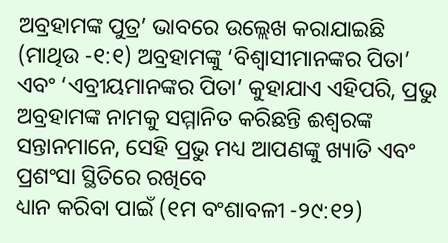ଅବ୍ରହାମଙ୍କ ପୁତ୍ର’ ଭାବରେ ଉଲ୍ଲେଖ କରାଯାଇଛି (ମାଥିଉ -୧:୧) ଅବ୍ରହାମଙ୍କୁ ‘ବିଶ୍ୱାସୀମାନଙ୍କର ପିତା’ ଏବଂ ‘ଏବ୍ରୀୟମାନଙ୍କର ପିତା’ କୁହାଯାଏ ଏହିପରି, ପ୍ରଭୁ ଅବ୍ରହାମଙ୍କ ନାମକୁ ସମ୍ମାନିତ କରିଛନ୍ତି ଈଶ୍ବରଙ୍କ ସନ୍ତାନମାନେ, ସେହି ପ୍ରଭୁ ମଧ୍ୟ ଆପଣଙ୍କୁ ଖ୍ୟାତି ଏବଂ ପ୍ରଶଂସା ସ୍ଥିତିରେ ରଖିବେ
ଧ୍ୟାନ କରିବା ପାଇଁ (୧ମ ବଂଶାବଳୀ -୨୯:୧୨)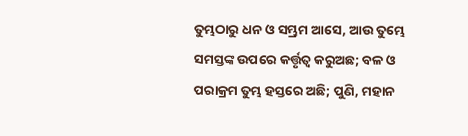ତୁମ୍ଭଠାରୁ ଧନ ଓ ସମ୍ଭ୍ରମ ଆସେ, ଆଉ ତୁମ୍ଭେ ସମସ୍ତଙ୍କ ଉପରେ କର୍ତ୍ତୃତ୍ୱ କରୁଅଛ; ବଳ ଓ ପରାକ୍ରମ ତୁମ୍ଭ ହସ୍ତରେ ଅଛି; ପୁଣି, ମହାନ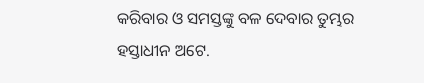କରିବାର ଓ ସମସ୍ତଙ୍କୁ ବଳ ଦେବାର ତୁମ୍ଭର ହସ୍ତାଧୀନ ଅଟେ.